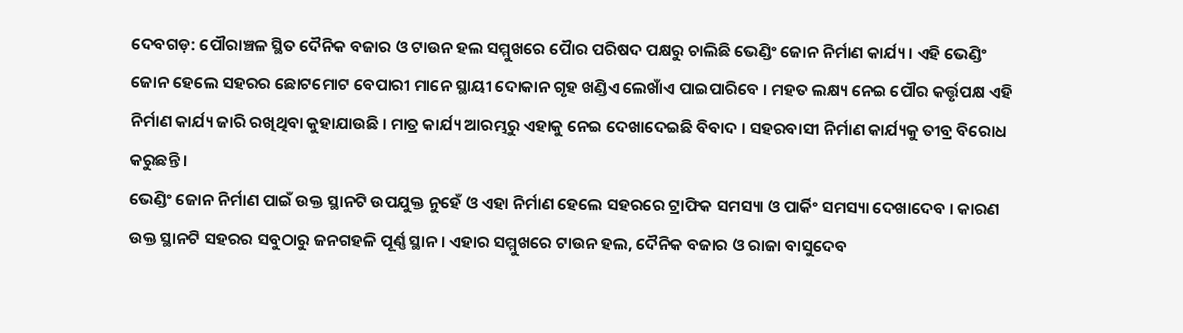ଦେବଗଡ଼: ପୌରାଞ୍ଚଳ ସ୍ଥିତ ଦୈନିକ ବଜାର ଓ ଟାଉନ ହଲ ସମ୍ମୁଖରେ ପୋୖର ପରିଷଦ ପକ୍ଷରୁ ଚାଲିଛି ଭେଣ୍ଡିଂ ଜୋନ ନିର୍ମାଣ କାର୍ଯ୍ୟ । ଏହି ଭେଣ୍ଡିଂ ଜୋନ ହେଲେ ସହରର ଛୋଟମୋଟ ବେପାରୀ ମାନେ ସ୍ଥାୟୀ ଦୋକାନ ଗୃହ ଖଣ୍ଡିଏ ଲେଖାଁଏ ପାଇପାରିବେ । ମହତ ଲକ୍ଷ୍ୟ ନେଇ ପୌର କର୍ତ୍ତୃପକ୍ଷ ଏହି ନିର୍ମାଣ କାର୍ଯ୍ୟ ଜାରି ରଖିଥିବା କୁହାଯାଉଛି । ମାତ୍ର କାର୍ଯ୍ୟ ଆରମ୍ଭରୁ ଏହାକୁ ନେଇ ଦେଖାଦେଇଛି ବିବାଦ । ସହରବାସୀ ନିର୍ମାଣ କାର୍ଯ୍ୟକୁ ତୀବ୍ର ବିରୋଧ କରୁଛନ୍ତି ।
ଭେଣ୍ଡିଂ ଜୋନ ନିର୍ମାଣ ପାଇଁ ଉକ୍ତ ସ୍ଥାନଟି ଉପଯୁକ୍ତ ନୁହେଁ ଓ ଏହା ନିର୍ମାଣ ହେଲେ ସହରରେ ଟ୍ରାଫିକ ସମସ୍ୟା ଓ ପାର୍କିଂ ସମସ୍ୟା ଦେଖାଦେବ । କାରଣ ଉକ୍ତ ସ୍ଥାନଟି ସହରର ସବୁଠାରୁ ଜନଗହଳି ପୂର୍ଣ୍ଣ ସ୍ଥାନ । ଏହାର ସମ୍ମୁଖରେ ଟାଉନ ହଲ, ଦୈନିକ ବଜାର ଓ ରାଜା ବାସୁଦେବ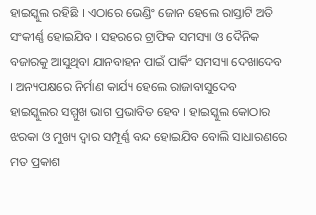ହାଇସ୍କୁଲ ରହିଛି । ଏଠାରେ ଭେଣ୍ଡିଂ ଜୋନ ହେଲେ ରାସ୍ତାଟି ଅତି ସଂକୀର୍ଣ୍ଣ ହୋଇଯିବ । ସହରରେ ଟ୍ରାଫିକ ସମସ୍ୟା ଓ ଦୈନିକ ବଜାରକୁ ଆସୁଥିବା ଯାନବାହନ ପାଇଁ ପାର୍କିଂ ସମସ୍ୟା ଦେଖାଦେବ । ଅନ୍ୟପକ୍ଷରେ ନିର୍ମାଣ କାର୍ଯ୍ୟ ହେଲେ ରାଜାବାସୁଦେବ ହାଇସ୍କୁଲର ସମ୍ମୁଖ ଭାଗ ପ୍ରଭାବିତ ହେବ । ହାଇସ୍କୁଲ କୋଠାର ଝରକା ଓ ମୁଖ୍ୟ ଦ୍ୱାର ସମ୍ପୂର୍ଣ୍ଣ ବନ୍ଦ ହୋଇଯିବ ବୋଲି ସାଧାରଣରେ ମତ ପ୍ରକାଶ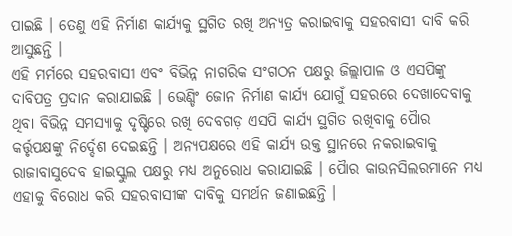ପାଇଛି । ତେଣୁ ଏହି ନିର୍ମାଣ କାର୍ଯ୍ୟକୁ ସ୍ଥଗିତ ରଖି ଅନ୍ୟତ୍ର କରାଇବାକୁ ସହରବାସୀ ଦାବି କରି ଆସୁଛନ୍ତି ।
ଏହି ମର୍ମରେ ସହରବାସୀ ଏବଂ ବିଭିନ୍ନ ନାଗରିକ ସଂଗଠନ ପକ୍ଷରୁ ଜିଲ୍ଲାପାଳ ଓ ଏସପିଙ୍କୁ ଦାବିପତ୍ର ପ୍ରଦାନ କରାଯାଇଛି । ଭେଣ୍ଡିଂ ଜୋନ ନିର୍ମାଣ କାର୍ଯ୍ୟ ଯୋଗୁଁ ସହରରେ ଦେଖାଦେବାକୁ ଥିବା ବିଭିନ୍ନ ସମସ୍ୟାକୁ ଦୃଷ୍ଟିରେ ରଖି ଦେବଗଡ଼ ଏସପି କାର୍ଯ୍ୟ ସ୍ଥଗିତ ରଖିବାକୁ ପୋୖର କର୍ତ୍ତୃପକ୍ଷଙ୍କୁ ନିର୍ଦ୍ଦେଶ ଦେଇଛନ୍ତି । ଅନ୍ୟପକ୍ଷରେ ଏହି କାର୍ଯ୍ୟ ଉକ୍ତ ସ୍ଥାନରେ ନକରାଇବାକୁ ରାଜାବାସୁଦେବ ହାଇସ୍କୁଲ ପକ୍ଷରୁ ମଧ୍ୟ ଅନୁରୋଧ କରାଯାଇଛି । ପୋୖର କାଉନସିଲରମାନେ ମଧ୍ୟ ଏହାକୁ ବିରୋଧ କରି ସହରବାସୀଙ୍କ ଦାବିକୁ ସମର୍ଥନ ଜଣାଇଛନ୍ତି ।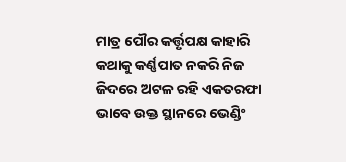ମାତ୍ର ପୌର କର୍ତ୍ତୃପକ୍ଷ କାହାରି କଥାକୁ କର୍ଣ୍ଣପାତ ନକରି ନିଜ ଜିଦରେ ଅଟଳ ରହି ଏକତରଫା ଭାବେ ଉକ୍ତ ସ୍ଥାନରେ ଭେଣ୍ଡିଂ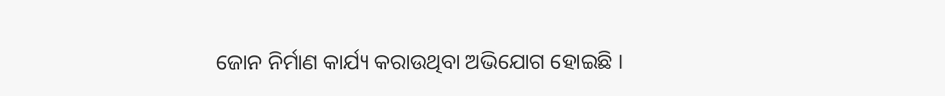ଜୋନ ନିର୍ମାଣ କାର୍ଯ୍ୟ କରାଉଥିବା ଅଭିଯୋଗ ହୋଇଛି ।